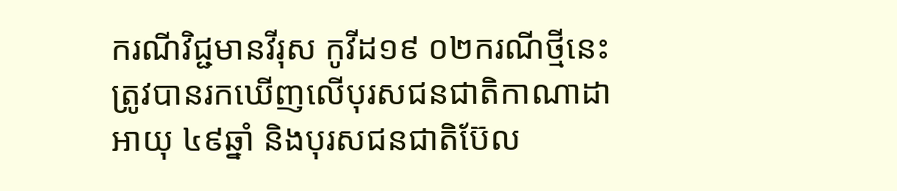ករណីវិជ្ជមានវីរុស កូវីដ១៩ ០២ករណីថ្មីនេះ ត្រូវបានរកឃើញលើបុរសជនជាតិកាណាដា អាយុ ៤៩ឆ្នាំ និងបុរសជនជាតិប៊ែល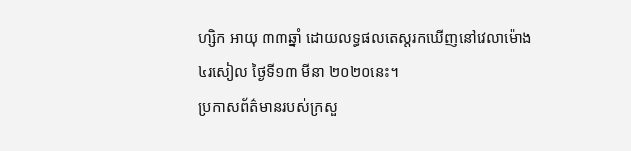ហ្សិក អាយុ ៣៣ឆ្នាំ ដោយលទ្ធផលតេស្តរកឃើញនៅវេលាម៉ោង ៤រសៀល ថ្ងៃទី១៣ មីនា ២០២០នេះ។
ប្រកាសព័ត៌មានរបស់ក្រសួ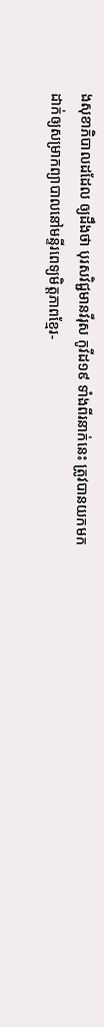ងសុខាភិបាលដដែល ឲ្យដឹងថា បុរសវិជ្ជមានវីរុស កូវីដ១៩ ទាំងពីរនាក់នេះ ត្រូវបានយកមកដាក់ឲ្យសម្រាកព្យាបាលនៅមន្ទីរពេទ្យមិត្តភាពខ្មែរ-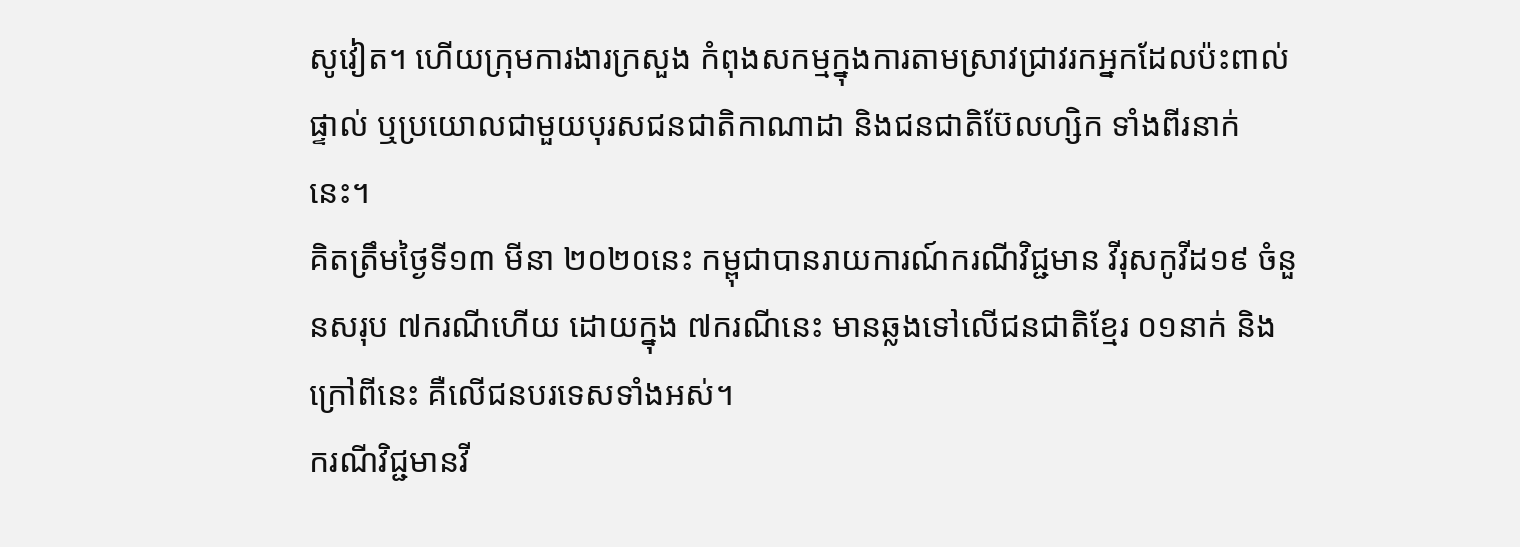សូវៀត។ ហើយក្រុមការងារក្រសួង កំពុងសកម្មក្នុងការតាមស្រាវជ្រាវរកអ្នកដែលប៉ះពាល់ផ្ទាល់ ឬប្រយោលជាមួយបុរសជនជាតិកាណាដា និងជនជាតិប៊ែលហ្សិក ទាំងពីរនាក់នេះ។
គិតត្រឹមថ្ងៃទី១៣ មីនា ២០២០នេះ កម្ពុជាបានរាយការណ៍ករណីវិជ្ជមាន វីរុសកូវីដ១៩ ចំនួនសរុប ៧ករណីហើយ ដោយក្នុង ៧ករណីនេះ មានឆ្លងទៅលើជនជាតិខ្មែរ ០១នាក់ និងក្រៅពីនេះ គឺលើជនបរទេសទាំងអស់។
ករណីវិជ្ជមានវី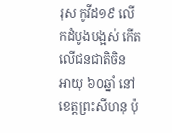រុស កូវីដ១៩ លើកដំបូងបង្អស់ កើតលើជនជាតិចិន អាយុ ៦០ឆ្នាំ នៅខេត្តព្រះសីហនុ ប៉ុ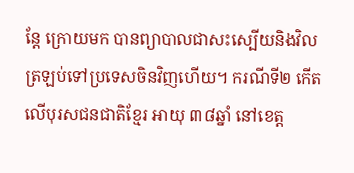ន្តែ ក្រោយមក បានព្យាបាលជាសះស្បើយនិងវិលត្រឡប់ទៅប្រទេសចិនវិញហើយ។ ករណីទី២ កើតលើបុរសជនជាតិខ្មែរ អាយុ ៣៨ឆ្នាំ នៅខេត្ត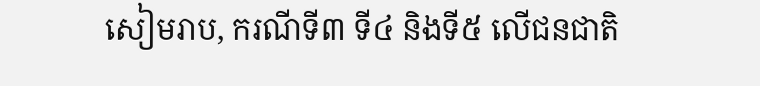សៀមរាប, ករណីទី៣ ទី៤ និងទី៥ លើជនជាតិ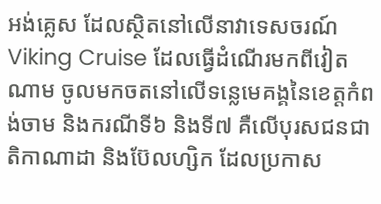អង់គ្លេស ដែលស្ថិតនៅលើនាវាទេសចរណ៍ Viking Cruise ដែលធ្វើដំណើរមកពីវៀតណាម ចូលមកចតនៅលើទន្លេមេគង្គនៃខេត្តកំពង់ចាម និងករណីទី៦ និងទី៧ គឺលើបុរសជនជាតិកាណាដា និងប៊ែលហ្សិក ដែលប្រកាស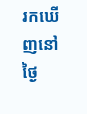រកឃើញនៅថ្ងៃ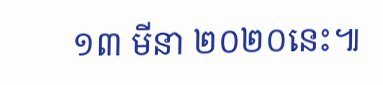១៣ មីនា ២០២០នេះ៕